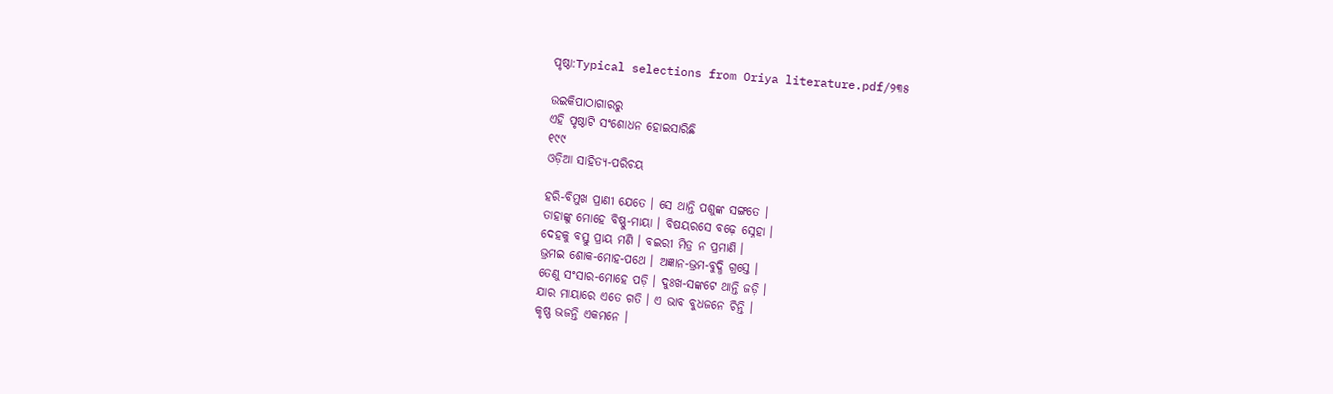ପୃଷ୍ଠା:Typical selections from Oriya literature.pdf/୨୩୫

ଉଇକିପାଠାଗାର‌ରୁ
ଏହି ପୃଷ୍ଠାଟି ସଂଶୋଧନ ହୋଇସାରିଛି
୧୯୯
ଓଡ଼ିଆ ସାହିତ୍ୟ-ପରିଚୟ

ହରି-ବିମୁଖ ପ୍ରାଣୀ ଯେତେ । ସେ ଥାନ୍ତି ପଶୁଙ୍କ ସଙ୍ଗତେ ।
ତାହାଙ୍କୁ ମୋହେ ବିଷ୍ଣୁ-ମାୟା । ବିଷୟରସେ ବଢ଼େ ସ୍ନେହା ।
ଦେହକୁ ବସ୍ତୁ ପ୍ରାୟ ମଣି । ବଇରୀ ମିତ୍ର ନ ପ୍ରମାଣି ।
ଭ୍ରମଇ ଶୋକ-ମୋହ-ପଥେ । ଅଜ୍ଞାନ-ଭ୍ରମ-ବୁଦ୍ଧି ଗ୍ରସ୍ତେ ।
ତେଣୁ ସଂସାର-ମୋହେ ପଡ଼ି । ଦୁଃଖ-ସଙ୍କଟେ ଥାନ୍ତି ଜଡ଼ି ।
ଯାର ମାୟାରେ ଏତେ ଗତି । ଏ ଭାବ ବୁଧଜନେ ଚିନ୍ତି ।
କୃଷ୍ଣ ଭଜନ୍ତି ଏକମନେ ।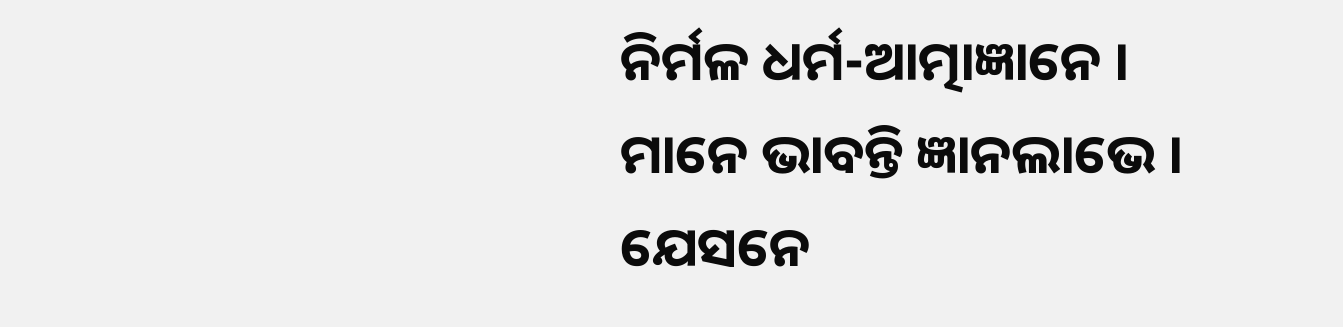ନିର୍ମଳ ଧର୍ମ-ଆତ୍ମାଜ୍ଞାନେ ।
ମାନେ ଭାବନ୍ତି ଜ୍ଞାନଲାଭେ । ଯେସନେ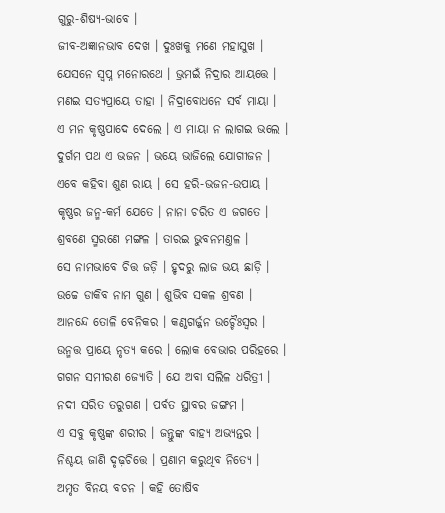ଗୁରୁ-ଶିଷ୍ୟ-ଭାବେ ।
ଜୀବ-ଅଜ୍ଞାନଭାବ ଦେଖ । ଦୁଃଖକୁ ମଣେ ମହାସୁଖ ।
ଯେସନେ ସ୍ୱପ୍ନ ମନୋରଥେ । ଭ୍ରମଇଁ ନିଦ୍ରାର ଆୟତ୍ତେ ।
ମଣଇ ସତ୍ୟପ୍ରାୟେ ତାହା । ନିଦ୍ରାବୋଧନେ ସର୍ବ ମାୟା ।
ଏ ମନ କୃଷ୍ଣପାଦେ ଦେଲେ । ଏ ମାୟା ନ ଲାଗଇ ଭଲେ ।
ଦୁର୍ଗମ ପଥ ଏ ଭଜନ । ଭୟେ ଭାଜିଲେ ଯୋଗୀଜନ ।
ଏବେ କ‌ହିବା ଶୁଣ ରାୟ । ସେ ହରି-ଭଜନ-ଉପାୟ ।
କୃଷ୍ଣର ଜନ୍ମ-କର୍ମ ଯେତେ । ନାନା ଚରିତ ଏ ଜଗତେ ।
ଶ୍ରବଣେ ସ୍ମରଣେ ମଙ୍ଗଳ । ତାରଇ ଭୁବନମଣ୍ତଳ ।
ସେ ନାମ‌ଭାବେ ଚିତ୍ତ ଜଡ଼ି । ହୃଦରୁ ଲାଜ ଭୟ ଛାଡ଼ି ।
ଉଚ୍ଚେ ଡାକିବ ନାମ ଗୁଣ । ଶୁଭିବ ସକ‌ଳ ଶ୍ରବଣ ।
ଆନନ୍ଦେ ତୋଳି ବେନିକର । କଣ୍ଠଗର୍ଜ୍ଜନ ଉଚ୍ଚୈଃସ୍ୱର ।
ଉନ୍ମତ୍ତ ପ୍ରାୟେ ନୃତ୍ୟ କରେ । ଲୋକ ବେଭାର ପରିହରେ ।
ଗ‌ଗନ ସମୀରଣ ଜ୍ୟୋତି । ଯେ ଅବା ସଲିଳ ଧରିତ୍ରୀ ।
ନ‌ଦୀ ସରିତ ତରୁଗଣ । ପର୍ବତ ସ୍ଥାବର ଜଙ୍ଗମ ।
ଏ ସବୁ କୃଷ୍ଣଙ୍କ ଶରୀର । ଜନ୍ତୁଙ୍କ ବାହ୍ୟ ଅଭ୍ୟନ୍ତର ।
ନିଶ୍ଚୟ ଜାଣି ଦୃଢ଼ଚିତ୍ତେ । ପ୍ରଣାମ କରୁଥିବ ନିତ୍ୟେ ।
ଅମୃତ ବିନୟ ବଚନ । କ‌ହି ତୋଷିବ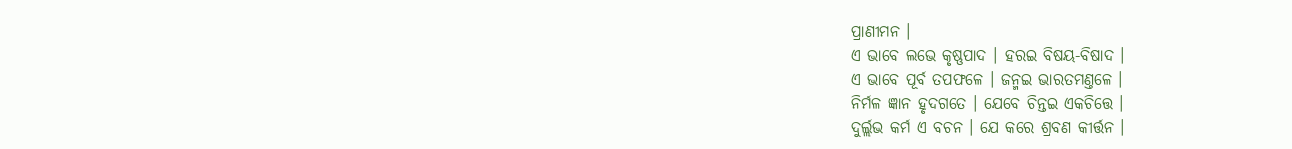ପ୍ରାଣୀମ‌ନ ।
ଏ ଭାବେ ଲଭେ କୃଷ୍ଣପାଦ । ହରଇ ବିଷୟ-ବିଷାଦ ।
ଏ ଭାବେ ପୂର୍ବ ତପ‌ଫଳେ । ଜନ୍ମଇ ଭାରତମଣ୍ତଳେ ।
ନିର୍ମଳ ଜ୍ଞାନ ହୃଦଗତେ । ଯେବେ ଚିନ୍ତଇ ଏକଚିତ୍ତେ ।
ଦୁର୍ଲ୍ଲଭ କର୍ମ ଏ ବଚନ । ଯେ କରେ ଶ୍ରବଣ କୀର୍ତ୍ତନ ।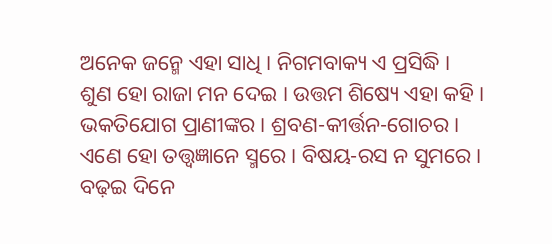ଅନେକ ଜନ୍ମେ ଏହା ସାଧି । ନିଗମ‌ବାକ୍ୟ ଏ ପ୍ରସିଦ୍ଧି ।
ଶୁଣ ହୋ ରାଜା ମନ ଦେଇ । ଉତ୍ତମ ଶିଷ୍ୟେ ଏହା କ‌ହି ।
ଭକ‌ତିଯୋଗ ପ୍ରାଣୀଙ୍କର । ଶ୍ରବଣ-କୀର୍ତ୍ତନ-ଗୋଚର ।
ଏଣେ ହୋ ତ‌ତ୍ତ୍ୱଜ୍ଞାନେ ସ୍ମରେ । ବିଷ‌ୟ-ରସ ନ ସୁମରେ ।
ବଢ଼ଇ ଦିନେ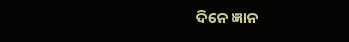ଦିନେ ଜ୍ଞାନ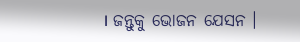। ଜନ୍ତୁକୁ ଭୋଜନ ଯେସନ ।